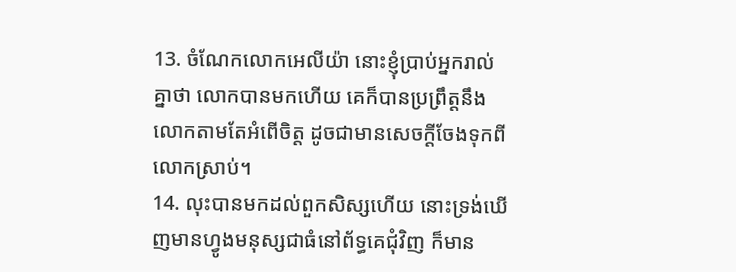13. ចំណែកលោកអេលីយ៉ា នោះខ្ញុំប្រាប់អ្នករាល់គ្នាថា លោកបានមកហើយ គេក៏បានប្រព្រឹត្តនឹងលោកតាមតែអំពើចិត្ត ដូចជាមានសេចក្តីចែងទុកពីលោកស្រាប់។
14. លុះបានមកដល់ពួកសិស្សហើយ នោះទ្រង់ឃើញមានហ្វូងមនុស្សជាធំនៅព័ទ្ធគេជុំវិញ ក៏មាន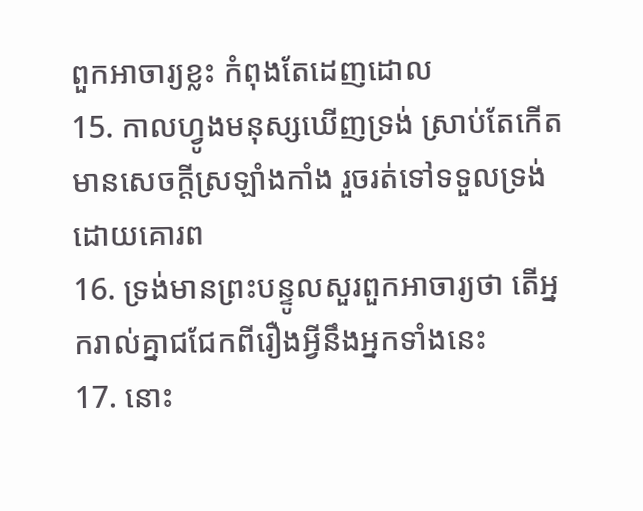ពួកអាចារ្យខ្លះ កំពុងតែដេញដោល
15. កាលហ្វូងមនុស្សឃើញទ្រង់ ស្រាប់តែកើតមានសេចក្តីស្រឡាំងកាំង រួចរត់ទៅទទួលទ្រង់ដោយគោរព
16. ទ្រង់មានព្រះបន្ទូលសួរពួកអាចារ្យថា តើអ្នករាល់គ្នាជជែកពីរឿងអ្វីនឹងអ្នកទាំងនេះ
17. នោះ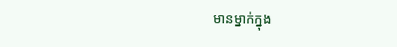មានម្នាក់ក្នុង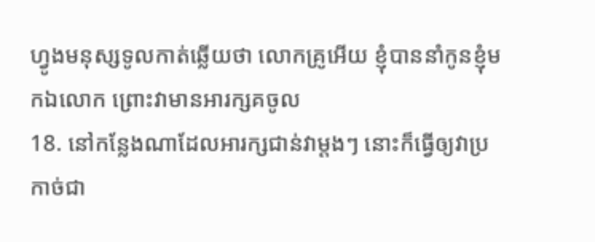ហ្វូងមនុស្សទូលកាត់ឆ្លើយថា លោកគ្រូអើយ ខ្ញុំបាននាំកូនខ្ញុំមកឯលោក ព្រោះវាមានអារក្សគចូល
18. នៅកន្លែងណាដែលអារក្សជាន់វាម្តងៗ នោះក៏ធ្វើឲ្យវាប្រកាច់ជា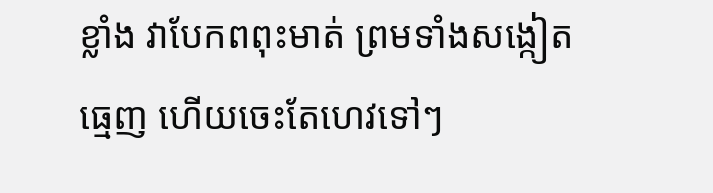ខ្លាំង វាបែកពពុះមាត់ ព្រមទាំងសង្កៀតធ្មេញ ហើយចេះតែហេវទៅៗ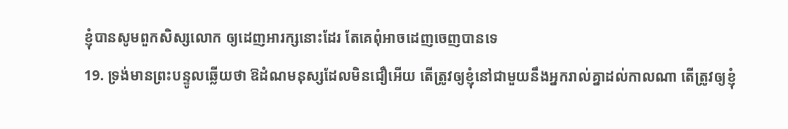ខ្ញុំបានសូមពួកសិស្សលោក ឲ្យដេញអារក្សនោះដែរ តែគេពុំអាចដេញចេញបានទេ
19. ទ្រង់មានព្រះបន្ទូលឆ្លើយថា ឱដំណមនុស្សដែលមិនជឿអើយ តើត្រូវឲ្យខ្ញុំនៅជាមួយនឹងអ្នករាល់គ្នាដល់កាលណា តើត្រូវឲ្យខ្ញុំ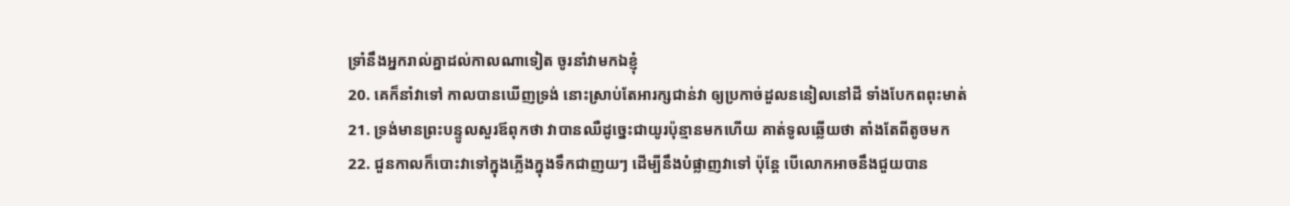ទ្រាំនឹងអ្នករាល់គ្នាដល់កាលណាទៀត ចូរនាំវាមកឯខ្ញុំ
20. គេក៏នាំវាទៅ កាលបានឃើញទ្រង់ នោះស្រាប់តែអារក្សជាន់វា ឲ្យប្រកាច់ដួលននៀលនៅដី ទាំងបែកពពុះមាត់
21. ទ្រង់មានព្រះបន្ទូលសួរឪពុកថា វាបានឈឺដូច្នេះជាយូរប៉ុន្មានមកហើយ គាត់ទូលឆ្លើយថា តាំងតែពីតូចមក
22. ជួនកាលក៏បោះវាទៅក្នុងភ្លើងក្នុងទឹកជាញយៗ ដើម្បីនឹងបំផ្លាញវាទៅ ប៉ុន្តែ បើលោកអាចនឹងជួយបាន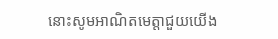នោះសូមអាណិតមេត្តាជួយយើង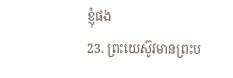ខ្ញុំផង
23. ព្រះយេស៊ូវមានព្រះប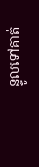ន្ទូលទៅគាត់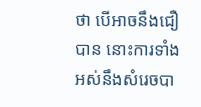ថា បើអាចនឹងជឿបាន នោះការទាំងអស់នឹងសំរេចបា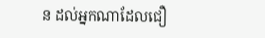ន ដល់អ្នកណាដែលជឿ